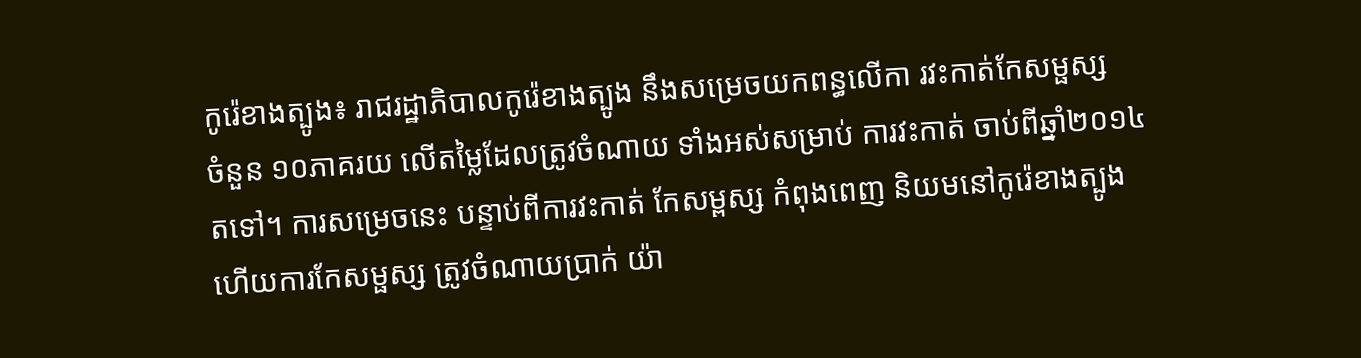កូរ៉េខាងត្បូង៖ រាជរដ្ឋាភិបាលកូរ៉េខាងត្បូង នឹងសម្រេចយកពន្ធលើកា រវះកាត់កែសម្ផស្ស
ចំនួន ១០ភាគរយ លើតម្លៃដែលត្រូវចំណាយ ទាំងអស់សម្រាប់ ការវះកាត់ ចាប់ពីឆ្នាំ២០១៤
តទៅ។ ការសម្រេចនេះ បន្ទាប់ពីការវះកាត់ កែសម្ពស្ស កំពុងពេញ និយមនៅកូរ៉េខាងត្បូង
ហើយការកែសម្ផស្ស ត្រូវចំណាយប្រាក់ យ៉ា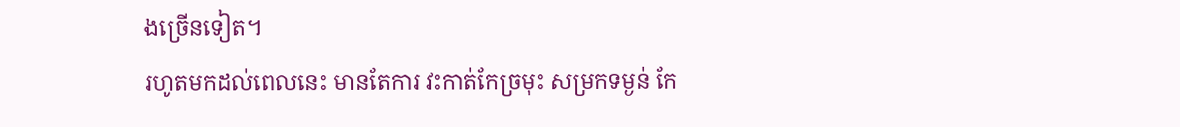ងច្រើនទៀត។
រហូតមកដល់ពេលនេះ មានតែការ វះកាត់កែច្រមុះ សម្រកទម្ងន់ កែ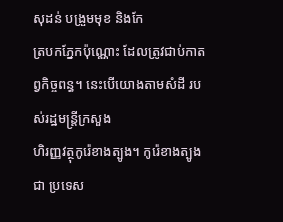សុដន់ បង្រួមមុខ និងកែ
ត្របកភ្នែកប៉ុណ្ណោះ ដែលត្រូវជាប់កាតព្វកិច្ចពន្ធ។ នេះបើយោងតាមសំដី របស់រដ្ឋមន្ដ្រីក្រសួង
ហិរញ្ញវត្ថុកូរ៉េខាងត្បូង។ កូរ៉េខាងត្បូងជា ប្រទេស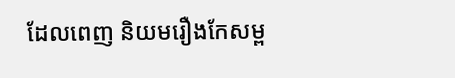ដែលពេញ និយមរឿងកែសម្ព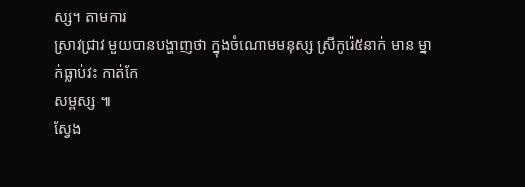ស្ស។ តាមការ
ស្រាវជ្រាវ មួយបានបង្ហាញថា ក្នុងចំណោមមនុស្ស ស្រីកូរ៉េ៥នាក់ មាន ម្នាក់ធ្លាប់វះ កាត់កែ
សម្ពស្ស ៕
ស្វែង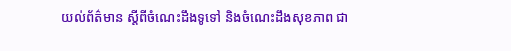យល់ព័ត៌មាន ស្តីពីចំណេះដឹងទូទៅ និងចំណេះដឹងសុខភាព ជា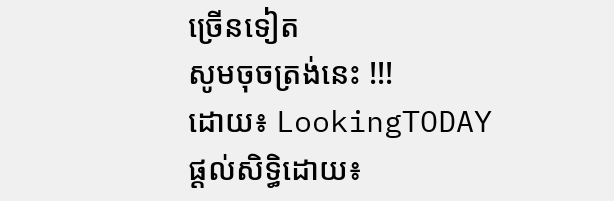ច្រើនទៀត
សូមចុចត្រង់នេះ !!!
ដោយ៖ LookingTODAY
ផ្តល់សិទ្ធិដោយ៖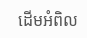ដើមអំពិល